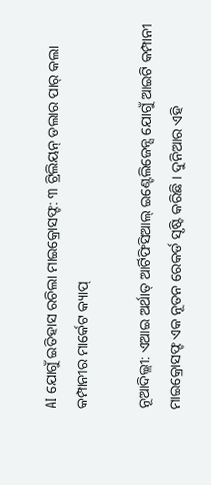AI ଯୋଗୁଁ ଇତିହାସ ରଚିଲା ମାଇକ୍ରୋସଫ୍ଟ: ୩ ଟ୍ରିଲିୟନ୍ ଡଲାର ପାର୍ କଲା କମ୍ପାନୀର ମାର୍କେଟ କ୍ୟାପ୍

ନୂଆଦିଲ୍ଲୀ: ଏଆଇ ଅର୍ଥାତ୍ ଆର୍ଟିଫିସିଆଲ୍ ଇଣ୍ଟେଲିଜେନ୍ସ ଯୋଗୁଁ ଆଇଟି କମ୍ପାନୀ ମାଇକ୍ରୋସଫ୍ଟ ଏକ ନୂତନ ରେକର୍ଡ ସୃଷ୍ଟି କରିଛି । ଦୁନିଆର ଏହି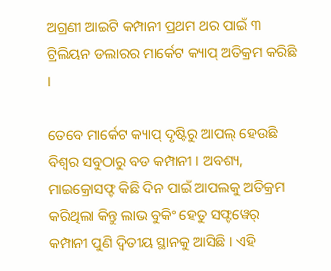ଅଗ୍ରଣୀ ଆଇଟି କମ୍ପାନୀ ପ୍ରଥମ ଥର ପାଇଁ ୩ ଟ୍ରିଲିୟନ ଡଲାରର ମାର୍କେଟ କ୍ୟାପ୍ ଅତିକ୍ରମ କରିଛି ।

ତେବେ ମାର୍କେଟ କ୍ୟାପ୍ ଦୃଷ୍ଟିରୁ ଆପଲ୍ ହେଉଛି ବିଶ୍ୱର ସବୁଠାରୁ ବଡ କମ୍ପାନୀ । ଅବଶ୍ୟ, ମାଇକ୍ରୋସଫ୍ଟ କିଛି ଦିନ ପାଇଁ ଆପଲକୁ ଅତିକ୍ରମ କରିଥିଲା କିନ୍ତୁ ଲାଭ ବୁକିଂ ହେତୁ ସଫ୍ଟୱେର୍ କମ୍ପାନୀ ପୁଣି ଦ୍ୱିତୀୟ ସ୍ଥାନକୁ ଆସିଛି । ଏହି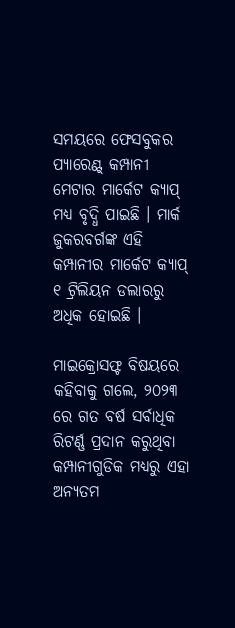ସମୟରେ ଫେସବୁକର ପ୍ୟାରେଣ୍ଟ୍ କମ୍ପାନୀ ମେଟାର ମାର୍କେଟ କ୍ୟାପ୍ ମଧ୍ୟ ବୃଦ୍ଧି ପାଇଛି । ମାର୍କ ଜୁକରବର୍ଗଙ୍କ ଏହି କମ୍ପାନୀର ମାର୍କେଟ କ୍ୟାପ୍ ୧ ଟ୍ରିଲିୟନ ଡଲାରରୁ ଅଧିକ ହୋଇଛି ।

ମାଇକ୍ରୋସଫ୍ଟ ବିଷୟରେ କହିବାକୁ ଗଲେ, ୨୦୨୩ ରେ ଗତ ବର୍ଷ ସର୍ବାଧିକ ରିଟର୍ଣ୍ଣ ପ୍ରଦାନ କରୁଥିବା କମ୍ପାନୀଗୁଡିକ ମଧ୍ୟରୁ ଏହା ଅନ୍ୟତମ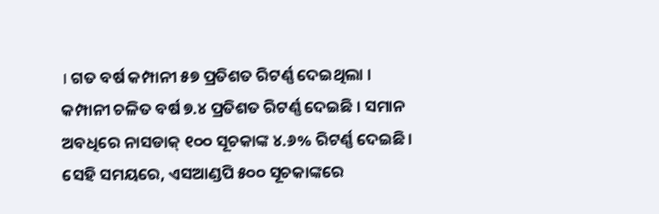। ଗତ ବର୍ଷ କମ୍ପାନୀ ୫୭ ପ୍ରତିଶତ ରିଟର୍ଣ୍ଣ ଦେଇଥିଲା । କମ୍ପାନୀ ଚଳିତ ବର୍ଷ ୭.୪ ପ୍ରତିଶତ ରିଟର୍ଣ୍ଣ ଦେଇଛି । ସମାନ ଅବଧିରେ ନାସଡାକ୍ ୧୦୦ ସୂଚକାଙ୍କ ୪.୬% ରିଟର୍ଣ୍ଣ ଦେଇଛି । ସେହି ସମୟରେ, ଏସଆଣ୍ଡପି ୫୦୦ ସୂଚକାଙ୍କରେ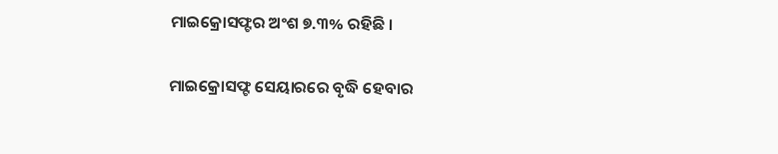ମାଇକ୍ରୋସଫ୍ଟର ଅଂଶ ୭.୩% ରହିଛି ।

ମାଇକ୍ରୋସଫ୍ଟ ସେୟାରରେ ବୃଦ୍ଧି ହେବାର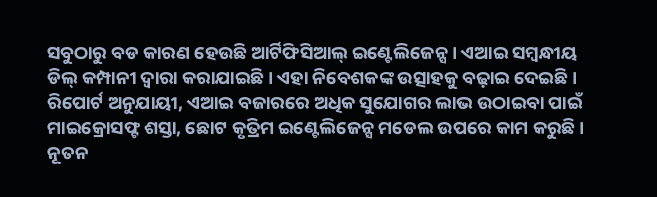ସବୁଠାରୁ ବଡ କାରଣ ହେଉଛି ଆର୍ଟିଫିସିଆଲ୍ ଇଣ୍ଟେଲିଜେନ୍ସ । ଏଆଇ ସମ୍ବନ୍ଧୀୟ ଡିଲ୍ କମ୍ପାନୀ ଦ୍ୱାରା କରାଯାଇଛି । ଏହା ନିବେଶକଙ୍କ ଉତ୍ସାହକୁ ବଢ଼ାଇ ଦେଇଛି । ରିପୋର୍ଟ ଅନୁଯାୟୀ, ଏଆଇ ବଜାରରେ ଅଧିକ ସୁଯୋଗର ଲାଭ ଉଠାଇବା ପାଇଁ ମାଇକ୍ରୋସଫ୍ଟ ଶସ୍ତା, ଛୋଟ କୃତ୍ରିମ ଇଣ୍ଟେଲିଜେନ୍ସ ମଡେଲ ଉପରେ କାମ କରୁଛି । ନୂତନ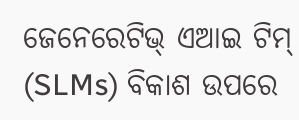ଜେନେରେଟିଭ୍ ଏଆଇ ଟିମ୍ (SLMs) ବିକାଶ ଉପରେ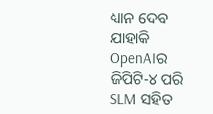ଧ୍ୟାନ ଦେବ ଯାହାକି OpenAIର ଜିପିଟି-୪ ପରି SLM ସହିତ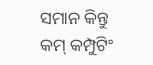ସମାନ କିନ୍ତୁ କମ୍ କମ୍ପୁଟିଂ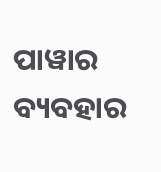ପାୱାର ବ୍ୟବହାର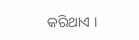କରିଥାଏ ।